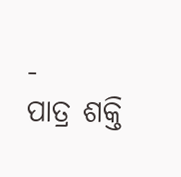-
ପାତ୍ର ଶକ୍ତି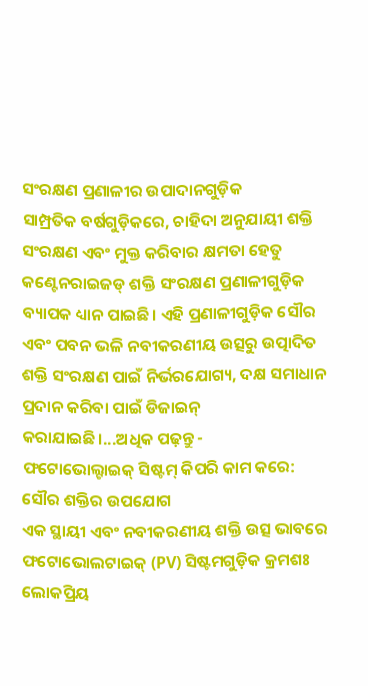ସଂରକ୍ଷଣ ପ୍ରଣାଳୀର ଉପାଦାନଗୁଡ଼ିକ
ସାମ୍ପ୍ରତିକ ବର୍ଷଗୁଡ଼ିକରେ, ଚାହିଦା ଅନୁଯାୟୀ ଶକ୍ତି ସଂରକ୍ଷଣ ଏବଂ ମୁକ୍ତ କରିବାର କ୍ଷମତା ହେତୁ କଣ୍ଟେନରାଇଜଡ୍ ଶକ୍ତି ସଂରକ୍ଷଣ ପ୍ରଣାଳୀଗୁଡ଼ିକ ବ୍ୟାପକ ଧ୍ୟାନ ପାଇଛି। ଏହି ପ୍ରଣାଳୀଗୁଡ଼ିକ ସୌର ଏବଂ ପବନ ଭଳି ନବୀକରଣୀୟ ଉତ୍ସରୁ ଉତ୍ପାଦିତ ଶକ୍ତି ସଂରକ୍ଷଣ ପାଇଁ ନିର୍ଭରଯୋଗ୍ୟ, ଦକ୍ଷ ସମାଧାନ ପ୍ରଦାନ କରିବା ପାଇଁ ଡିଜାଇନ୍ କରାଯାଇଛି।...ଅଧିକ ପଢ଼ନ୍ତୁ -
ଫଟୋଭୋଲ୍ଟାଇକ୍ ସିଷ୍ଟମ୍ କିପରି କାମ କରେ: ସୌର ଶକ୍ତିର ଉପଯୋଗ
ଏକ ସ୍ଥାୟୀ ଏବଂ ନବୀକରଣୀୟ ଶକ୍ତି ଉତ୍ସ ଭାବରେ ଫଟୋଭୋଲଟାଇକ୍ (PV) ସିଷ୍ଟମଗୁଡ଼ିକ କ୍ରମଶଃ ଲୋକପ୍ରିୟ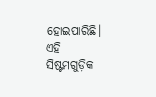ହୋଇପାରିଛି। ଏହି ସିଷ୍ଟମଗୁଡ଼ିକ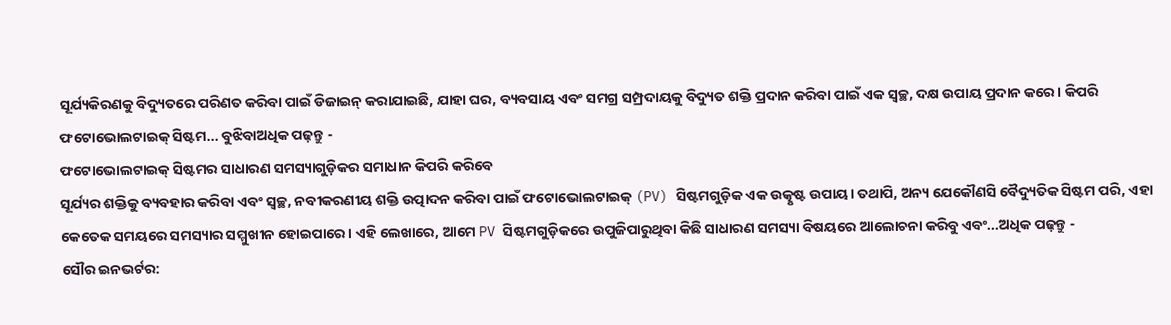ସୂର୍ଯ୍ୟକିରଣକୁ ବିଦ୍ୟୁତରେ ପରିଣତ କରିବା ପାଇଁ ଡିଜାଇନ୍ କରାଯାଇଛି, ଯାହା ଘର, ବ୍ୟବସାୟ ଏବଂ ସମଗ୍ର ସମ୍ପ୍ରଦାୟକୁ ବିଦ୍ୟୁତ ଶକ୍ତି ପ୍ରଦାନ କରିବା ପାଇଁ ଏକ ସ୍ୱଚ୍ଛ, ଦକ୍ଷ ଉପାୟ ପ୍ରଦାନ କରେ। କିପରି ଫଟୋଭୋଲଟାଇକ୍ ସିଷ୍ଟମ... ବୁଝିବାଅଧିକ ପଢ଼ନ୍ତୁ -
ଫଟୋଭୋଲଟାଇକ୍ ସିଷ୍ଟମର ସାଧାରଣ ସମସ୍ୟାଗୁଡ଼ିକର ସମାଧାନ କିପରି କରିବେ
ସୂର୍ଯ୍ୟର ଶକ୍ତିକୁ ବ୍ୟବହାର କରିବା ଏବଂ ସ୍ୱଚ୍ଛ, ନବୀକରଣୀୟ ଶକ୍ତି ଉତ୍ପାଦନ କରିବା ପାଇଁ ଫଟୋଭୋଲଟାଇକ୍ (PV) ସିଷ୍ଟମଗୁଡ଼ିକ ଏକ ଉତ୍କୃଷ୍ଟ ଉପାୟ। ତଥାପି, ଅନ୍ୟ ଯେକୌଣସି ବୈଦ୍ୟୁତିକ ସିଷ୍ଟମ ପରି, ଏହା କେତେକ ସମୟରେ ସମସ୍ୟାର ସମ୍ମୁଖୀନ ହୋଇପାରେ। ଏହି ଲେଖାରେ, ଆମେ PV ସିଷ୍ଟମଗୁଡ଼ିକରେ ଉପୁଜିପାରୁଥିବା କିଛି ସାଧାରଣ ସମସ୍ୟା ବିଷୟରେ ଆଲୋଚନା କରିବୁ ଏବଂ...ଅଧିକ ପଢ଼ନ୍ତୁ -
ସୌର ଇନଭର୍ଟର: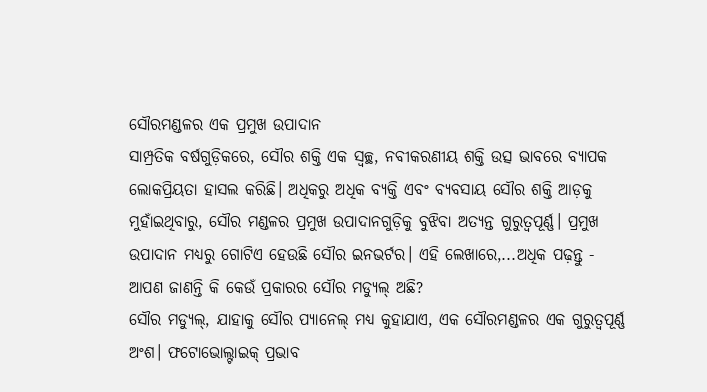ସୌରମଣ୍ଡଳର ଏକ ପ୍ରମୁଖ ଉପାଦାନ
ସାମ୍ପ୍ରତିକ ବର୍ଷଗୁଡ଼ିକରେ, ସୌର ଶକ୍ତି ଏକ ସ୍ୱଚ୍ଛ, ନବୀକରଣୀୟ ଶକ୍ତି ଉତ୍ସ ଭାବରେ ବ୍ୟାପକ ଲୋକପ୍ରିୟତା ହାସଲ କରିଛି। ଅଧିକରୁ ଅଧିକ ବ୍ୟକ୍ତି ଏବଂ ବ୍ୟବସାୟ ସୌର ଶକ୍ତି ଆଡ଼କୁ ମୁହାଁଇଥିବାରୁ, ସୌର ମଣ୍ଡଳର ପ୍ରମୁଖ ଉପାଦାନଗୁଡ଼ିକୁ ବୁଝିବା ଅତ୍ୟନ୍ତ ଗୁରୁତ୍ୱପୂର୍ଣ୍ଣ। ପ୍ରମୁଖ ଉପାଦାନ ମଧ୍ୟରୁ ଗୋଟିଏ ହେଉଛି ସୌର ଇନଭର୍ଟର। ଏହି ଲେଖାରେ,...ଅଧିକ ପଢ଼ନ୍ତୁ -
ଆପଣ ଜାଣନ୍ତି କି କେଉଁ ପ୍ରକାରର ସୌର ମଡ୍ୟୁଲ୍ ଅଛି?
ସୌର ମଡ୍ୟୁଲ୍, ଯାହାକୁ ସୌର ପ୍ୟାନେଲ୍ ମଧ୍ୟ କୁହାଯାଏ, ଏକ ସୌରମଣ୍ଡଳର ଏକ ଗୁରୁତ୍ୱପୂର୍ଣ୍ଣ ଅଂଶ। ଫଟୋଭୋଲ୍ଟାଇକ୍ ପ୍ରଭାବ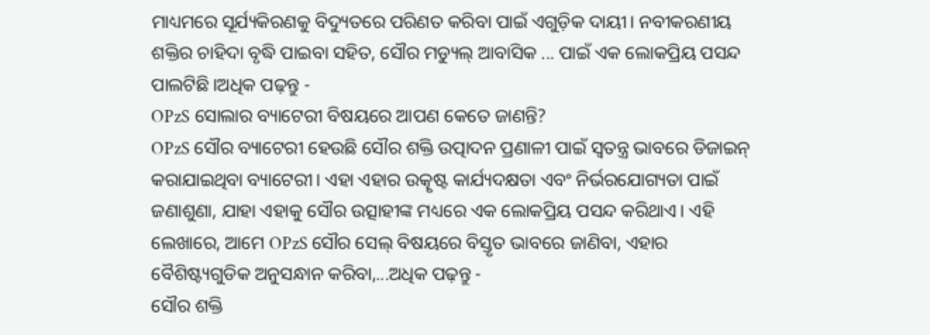ମାଧ୍ୟମରେ ସୂର୍ଯ୍ୟକିରଣକୁ ବିଦ୍ୟୁତରେ ପରିଣତ କରିବା ପାଇଁ ଏଗୁଡ଼ିକ ଦାୟୀ। ନବୀକରଣୀୟ ଶକ୍ତିର ଚାହିଦା ବୃଦ୍ଧି ପାଇବା ସହିତ, ସୌର ମଡ୍ୟୁଲ୍ ଆବାସିକ ... ପାଇଁ ଏକ ଲୋକପ୍ରିୟ ପସନ୍ଦ ପାଲଟିଛି।ଅଧିକ ପଢ଼ନ୍ତୁ -
OPzS ସୋଲାର ବ୍ୟାଟେରୀ ବିଷୟରେ ଆପଣ କେତେ ଜାଣନ୍ତି?
OPzS ସୌର ବ୍ୟାଟେରୀ ହେଉଛି ସୌର ଶକ୍ତି ଉତ୍ପାଦନ ପ୍ରଣାଳୀ ପାଇଁ ସ୍ୱତନ୍ତ୍ର ଭାବରେ ଡିଜାଇନ୍ କରାଯାଇଥିବା ବ୍ୟାଟେରୀ। ଏହା ଏହାର ଉତ୍କୃଷ୍ଟ କାର୍ଯ୍ୟଦକ୍ଷତା ଏବଂ ନିର୍ଭରଯୋଗ୍ୟତା ପାଇଁ ଜଣାଶୁଣା, ଯାହା ଏହାକୁ ସୌର ଉତ୍ସାହୀଙ୍କ ମଧ୍ୟରେ ଏକ ଲୋକପ୍ରିୟ ପସନ୍ଦ କରିଥାଏ। ଏହି ଲେଖାରେ, ଆମେ OPzS ସୌର ସେଲ୍ ବିଷୟରେ ବିସ୍ତୃତ ଭାବରେ ଜାଣିବା, ଏହାର ବୈଶିଷ୍ଟ୍ୟଗୁଡିକ ଅନୁସନ୍ଧାନ କରିବା,...ଅଧିକ ପଢ଼ନ୍ତୁ -
ସୌର ଶକ୍ତି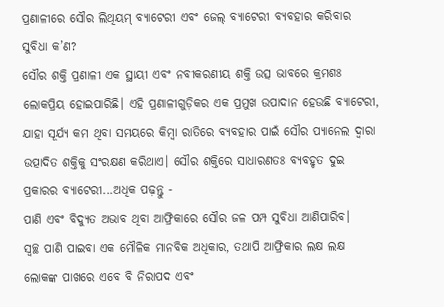ପ୍ରଣାଳୀରେ ସୌର ଲିଥିୟମ୍ ବ୍ୟାଟେରୀ ଏବଂ ଜେଲ୍ ବ୍ୟାଟେରୀ ବ୍ୟବହାର କରିବାର ସୁବିଧା କ’ଣ?
ସୌର ଶକ୍ତି ପ୍ରଣାଳୀ ଏକ ସ୍ଥାୟୀ ଏବଂ ନବୀକରଣୀୟ ଶକ୍ତି ଉତ୍ସ ଭାବରେ କ୍ରମଶଃ ଲୋକପ୍ରିୟ ହୋଇପାରିଛି। ଏହି ପ୍ରଣାଳୀଗୁଡ଼ିକର ଏକ ପ୍ରମୁଖ ଉପାଦାନ ହେଉଛି ବ୍ୟାଟେରୀ, ଯାହା ସୂର୍ଯ୍ୟ କମ ଥିବା ସମୟରେ କିମ୍ବା ରାତିରେ ବ୍ୟବହାର ପାଇଁ ସୌର ପ୍ୟାନେଲ ଦ୍ୱାରା ଉତ୍ପାଦିତ ଶକ୍ତିକୁ ସଂରକ୍ଷଣ କରିଥାଏ। ସୌର ଶକ୍ତିରେ ସାଧାରଣତଃ ବ୍ୟବହୃତ ଦୁଇ ପ୍ରକାରର ବ୍ୟାଟେରୀ...ଅଧିକ ପଢ଼ନ୍ତୁ -
ପାଣି ଏବଂ ବିଦ୍ୟୁତ ଅଭାବ ଥିବା ଆଫ୍ରିକାରେ ସୌର ଜଳ ପମ୍ପ ସୁବିଧା ଆଣିପାରିବ।
ସ୍ୱଚ୍ଛ ପାଣି ପାଇବା ଏକ ମୌଳିକ ମାନବିକ ଅଧିକାର, ତଥାପି ଆଫ୍ରିକାର ଲକ୍ଷ ଲକ୍ଷ ଲୋକଙ୍କ ପାଖରେ ଏବେ ବି ନିରାପଦ ଏବଂ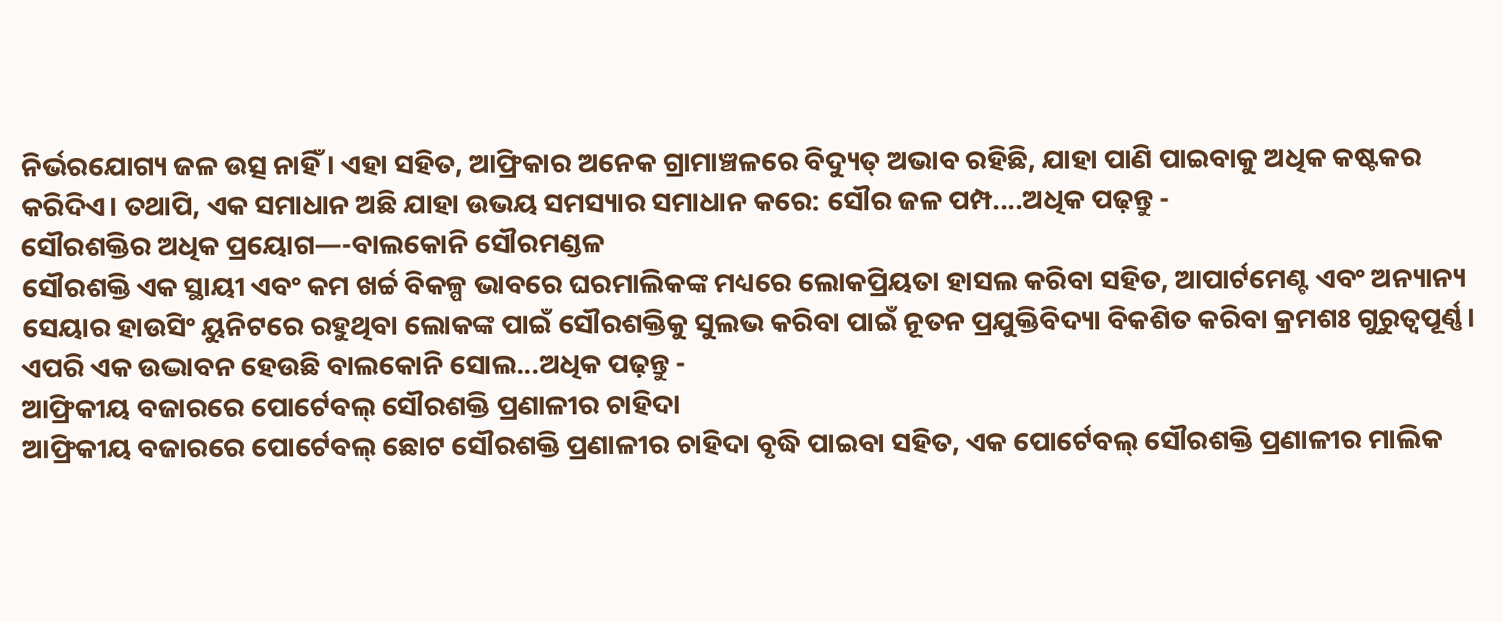ନିର୍ଭରଯୋଗ୍ୟ ଜଳ ଉତ୍ସ ନାହିଁ। ଏହା ସହିତ, ଆଫ୍ରିକାର ଅନେକ ଗ୍ରାମାଞ୍ଚଳରେ ବିଦ୍ୟୁତ୍ ଅଭାବ ରହିଛି, ଯାହା ପାଣି ପାଇବାକୁ ଅଧିକ କଷ୍ଟକର କରିଦିଏ। ତଥାପି, ଏକ ସମାଧାନ ଅଛି ଯାହା ଉଭୟ ସମସ୍ୟାର ସମାଧାନ କରେ: ସୌର ଜଳ ପମ୍ପ....ଅଧିକ ପଢ଼ନ୍ତୁ -
ସୌରଶକ୍ତିର ଅଧିକ ପ୍ରୟୋଗ—-ବାଲକୋନି ସୌରମଣ୍ଡଳ
ସୌରଶକ୍ତି ଏକ ସ୍ଥାୟୀ ଏବଂ କମ ଖର୍ଚ୍ଚ ବିକଳ୍ପ ଭାବରେ ଘରମାଲିକଙ୍କ ମଧ୍ୟରେ ଲୋକପ୍ରିୟତା ହାସଲ କରିବା ସହିତ, ଆପାର୍ଟମେଣ୍ଟ ଏବଂ ଅନ୍ୟାନ୍ୟ ସେୟାର ହାଉସିଂ ୟୁନିଟରେ ରହୁଥିବା ଲୋକଙ୍କ ପାଇଁ ସୌରଶକ୍ତିକୁ ସୁଲଭ କରିବା ପାଇଁ ନୂତନ ପ୍ରଯୁକ୍ତିବିଦ୍ୟା ବିକଶିତ କରିବା କ୍ରମଶଃ ଗୁରୁତ୍ୱପୂର୍ଣ୍ଣ। ଏପରି ଏକ ଉଦ୍ଭାବନ ହେଉଛି ବାଲକୋନି ସୋଲ...ଅଧିକ ପଢ଼ନ୍ତୁ -
ଆଫ୍ରିକୀୟ ବଜାରରେ ପୋର୍ଟେବଲ୍ ସୌରଶକ୍ତି ପ୍ରଣାଳୀର ଚାହିଦା
ଆଫ୍ରିକୀୟ ବଜାରରେ ପୋର୍ଟେବଲ୍ ଛୋଟ ସୌରଶକ୍ତି ପ୍ରଣାଳୀର ଚାହିଦା ବୃଦ୍ଧି ପାଇବା ସହିତ, ଏକ ପୋର୍ଟେବଲ୍ ସୌରଶକ୍ତି ପ୍ରଣାଳୀର ମାଲିକ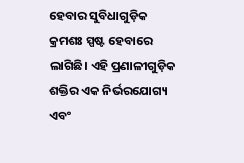ହେବାର ସୁବିଧାଗୁଡ଼ିକ କ୍ରମଶଃ ସ୍ପଷ୍ଟ ହେବାରେ ଲାଗିଛି। ଏହି ପ୍ରଣାଳୀଗୁଡ଼ିକ ଶକ୍ତିର ଏକ ନିର୍ଭରଯୋଗ୍ୟ ଏବଂ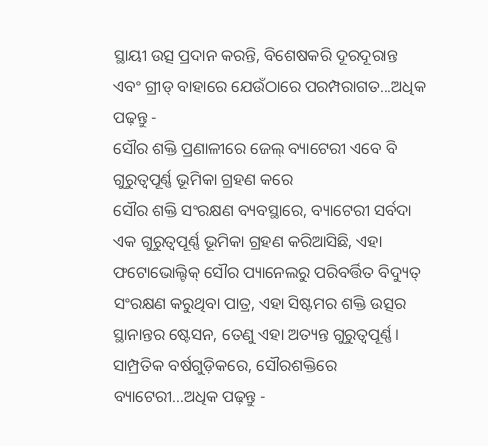ସ୍ଥାୟୀ ଉତ୍ସ ପ୍ରଦାନ କରନ୍ତି, ବିଶେଷକରି ଦୂରଦୂରାନ୍ତ ଏବଂ ଗ୍ରୀଡ୍ ବାହାରେ ଯେଉଁଠାରେ ପରମ୍ପରାଗତ...ଅଧିକ ପଢ଼ନ୍ତୁ -
ସୌର ଶକ୍ତି ପ୍ରଣାଳୀରେ ଜେଲ୍ ବ୍ୟାଟେରୀ ଏବେ ବି ଗୁରୁତ୍ୱପୂର୍ଣ୍ଣ ଭୂମିକା ଗ୍ରହଣ କରେ
ସୌର ଶକ୍ତି ସଂରକ୍ଷଣ ବ୍ୟବସ୍ଥାରେ, ବ୍ୟାଟେରୀ ସର୍ବଦା ଏକ ଗୁରୁତ୍ୱପୂର୍ଣ୍ଣ ଭୂମିକା ଗ୍ରହଣ କରିଆସିଛି, ଏହା ଫଟୋଭୋଲ୍ଟିକ୍ ସୌର ପ୍ୟାନେଲରୁ ପରିବର୍ତ୍ତିତ ବିଦ୍ୟୁତ୍ ସଂରକ୍ଷଣ କରୁଥିବା ପାତ୍ର, ଏହା ସିଷ୍ଟମର ଶକ୍ତି ଉତ୍ସର ସ୍ଥାନାନ୍ତର ଷ୍ଟେସନ, ତେଣୁ ଏହା ଅତ୍ୟନ୍ତ ଗୁରୁତ୍ୱପୂର୍ଣ୍ଣ। ସାମ୍ପ୍ରତିକ ବର୍ଷଗୁଡ଼ିକରେ, ସୌରଶକ୍ତିରେ ବ୍ୟାଟେରୀ...ଅଧିକ ପଢ଼ନ୍ତୁ -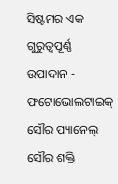ସିଷ୍ଟମର ଏକ ଗୁରୁତ୍ୱପୂର୍ଣ୍ଣ ଉପାଦାନ - ଫଟୋଭୋଲଟାଇକ୍ ସୌର ପ୍ୟାନେଲ୍
ସୌର ଶକ୍ତି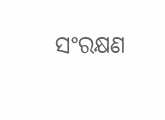ସଂରକ୍ଷଣ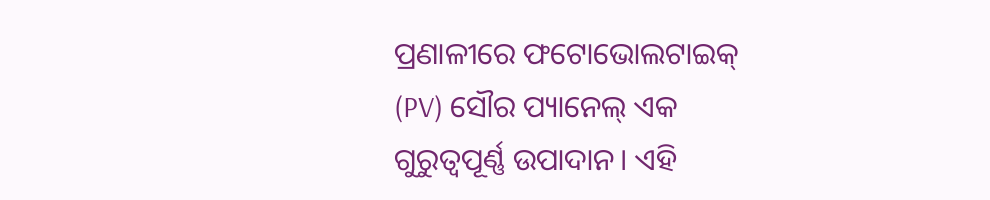ପ୍ରଣାଳୀରେ ଫଟୋଭୋଲଟାଇକ୍ (PV) ସୌର ପ୍ୟାନେଲ୍ ଏକ ଗୁରୁତ୍ୱପୂର୍ଣ୍ଣ ଉପାଦାନ। ଏହି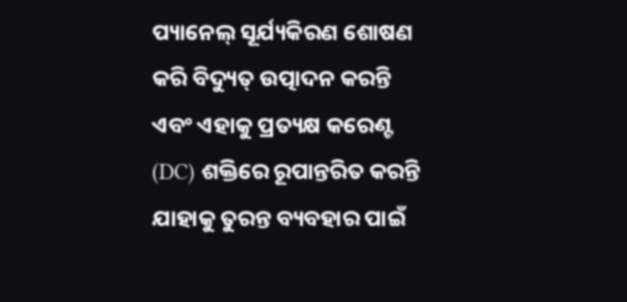ପ୍ୟାନେଲ୍ ସୂର୍ଯ୍ୟକିରଣ ଶୋଷଣ କରି ବିଦ୍ୟୁତ୍ ଉତ୍ପାଦନ କରନ୍ତି ଏବଂ ଏହାକୁ ପ୍ରତ୍ୟକ୍ଷ କରେଣ୍ଟ (DC) ଶକ୍ତିରେ ରୂପାନ୍ତରିତ କରନ୍ତି ଯାହାକୁ ତୁରନ୍ତ ବ୍ୟବହାର ପାଇଁ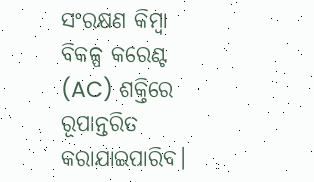ସଂରକ୍ଷଣ କିମ୍ବା ବିକଳ୍ପ କରେଣ୍ଟ (AC) ଶକ୍ତିରେ ରୂପାନ୍ତରିତ କରାଯାଇପାରିବ।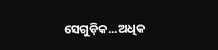ସେଗୁଡ଼ିକ...ଅଧିକ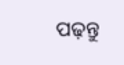ପଢ଼ନ୍ତୁ